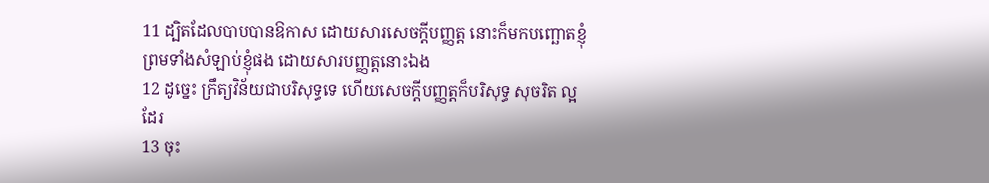11 ដ្បិតដែលបាបបានឱកាស ដោយសារសេចក្តីបញ្ញត្ត នោះក៏មកបញ្ឆោតខ្ញុំ ព្រមទាំងសំឡាប់ខ្ញុំផង ដោយសារបញ្ញត្តនោះឯង
12 ដូច្នេះ ក្រឹត្យវិន័យជាបរិសុទ្ធទេ ហើយសេចក្តីបញ្ញត្តក៏បរិសុទ្ធ សុចរិត ល្អដែរ
13 ចុះ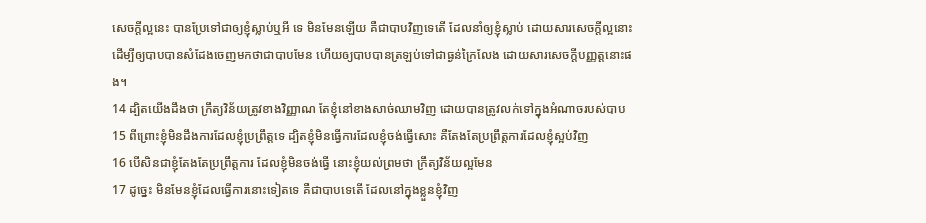សេចក្តីល្អនេះ បានប្រែទៅជាឲ្យខ្ញុំស្លាប់ឬអី ទេ មិនមែនឡើយ គឺជាបាបវិញទេតើ ដែលនាំឲ្យខ្ញុំស្លាប់ ដោយសារសេចក្តីល្អនោះ ដើម្បីឲ្យបាបបានសំដែងចេញមកថាជាបាបមែន ហើយឲ្យបាបបានត្រឡប់ទៅជាធ្ងន់ក្រៃលែង ដោយសារសេចក្តីបញ្ញត្តនោះផង។
14 ដ្បិតយើងដឹងថា ក្រឹត្យវិន័យត្រូវខាងវិញ្ញាណ តែខ្ញុំនៅខាងសាច់ឈាមវិញ ដោយបានត្រូវលក់ទៅក្នុងអំណាចរបស់បាប
15 ពីព្រោះខ្ញុំមិនដឹងការដែលខ្ញុំប្រព្រឹត្តទេ ដ្បិតខ្ញុំមិនធ្វើការដែលខ្ញុំចង់ធ្វើសោះ គឺតែងតែប្រព្រឹត្តការដែលខ្ញុំស្អប់វិញ
16 បើសិនជាខ្ញុំតែងតែប្រព្រឹត្តការ ដែលខ្ញុំមិនចង់ធ្វើ នោះខ្ញុំយល់ព្រមថា ក្រឹត្យវិន័យល្អមែន
17 ដូច្នេះ មិនមែនខ្ញុំដែលធ្វើការនោះទៀតទេ គឺជាបាបទេតើ ដែលនៅក្នុងខ្លួនខ្ញុំវិញ